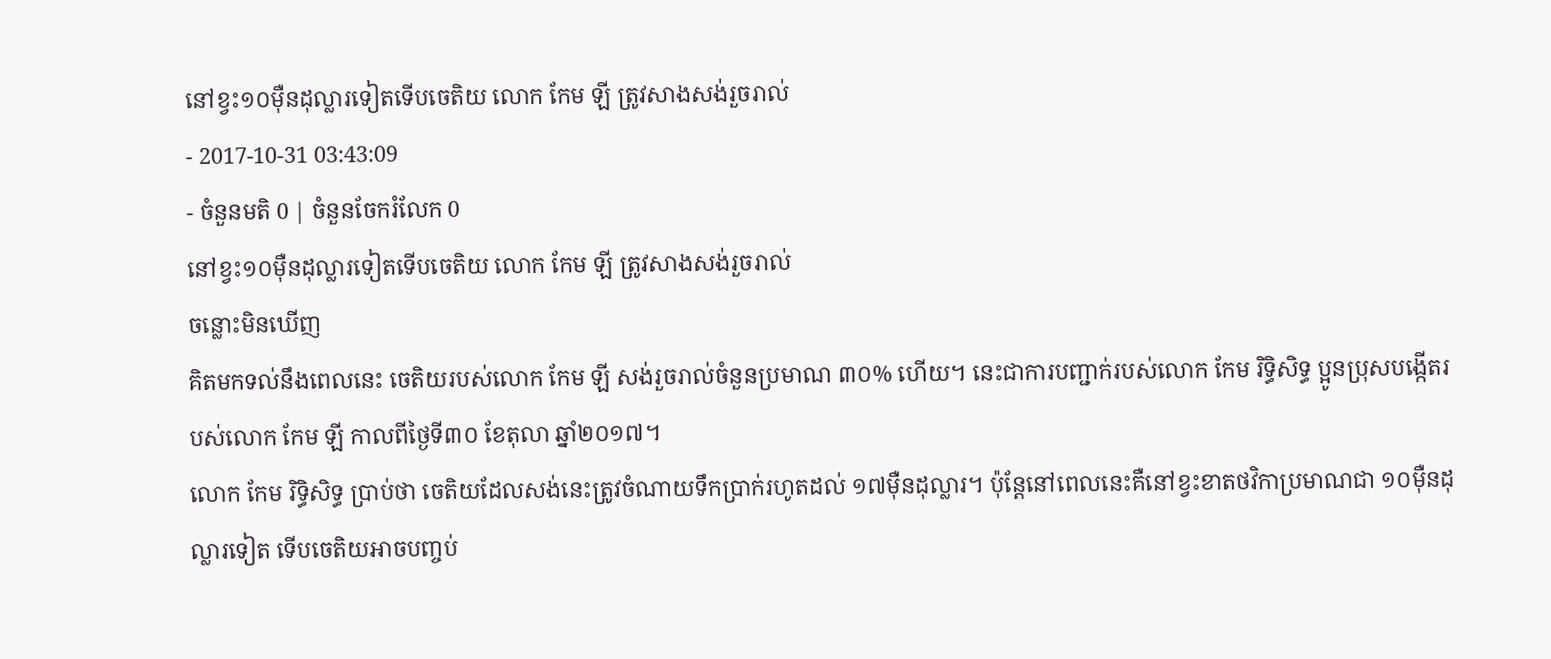នៅខ្វះ១០ម៉ឺនដុល្លារទៀតទើបចេតិយ លោក កែម ឡី ត្រូវសាងសង់រួចរាល់
- 2017-10-31 03:43:09
- ចំនួនមតិ 0 | ចំនួនចែករំលែក 0
នៅខ្វះ១០ម៉ឺនដុល្លារទៀតទើបចេតិយ លោក កែម ឡី ត្រូវសាងសង់រួចរាល់
ចន្លោះមិនឃើញ
គិតមកទល់នឹងពេលនេះ ចេតិយរបស់លោក កែម ឡី សង់រួចរាល់ចំនួនប្រមាណ ៣០% ហើយ។ នេះជាការបញ្ជាក់របស់លោក កែម រិទ្ធិសិទ្ធ ប្អូនប្រុសបង្កើតរបស់លោក កែម ឡី កាលពីថ្ងៃទី៣០ ខែតុលា ឆ្នាំ២០១៧។
លោក កែម រិទ្ធិសិទ្ធ ប្រាប់ថា ចេតិយដែលសង់នេះត្រូវចំណាយទឹកប្រាក់រហូតដល់ ១៧ម៉ឺនដុល្លារ។ ប៉ុន្តែនៅពេលនេះគឺនៅខ្វះខាតថវិកាប្រមាណជា ១០ម៉ឺនដុល្លារទៀត ទើបចេតិយអាចបញ្ចប់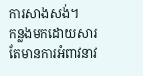ការសាងសង់។
កន្លងមកដោយសារតែមានការអំពាវនាវ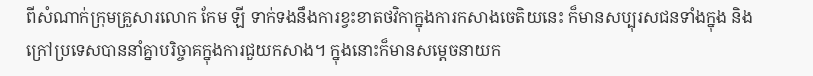ពីសំណាក់ក្រុមគ្រួសារលោក កែម ឡី ទាក់ទងនឹងការខ្វះខាតថវិកាក្នុងការកសាងចេតិយនេះ ក៏មានសប្បុរសជនទាំងក្នុង និងក្រៅប្រទេសបាននាំគ្នាបរិច្ចាគក្នុងការជួយកសាង។ ក្នុងនោះក៏មានសម្ដេចនាយក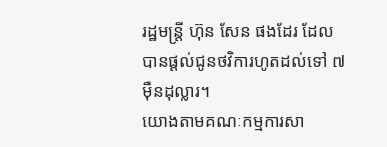រដ្ឋមន្ត្រី ហ៊ុន សែន ផងដែរ ដែលបានផ្ដល់ជូនថវិការហូតដល់ទៅ ៧ម៉ឺនដុល្លារ។
យោងតាមគណៈកម្មការសា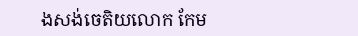ងសង់ចេតិយលោក កែម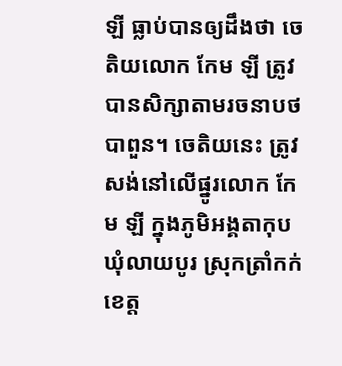ឡី ធ្លាប់បានឲ្យដឹងថា ចេតិយលោក កែម ឡី ត្រូវបានសិក្សាតាមរចនាបថបាពួន។ ចេតិយនេះ ត្រូវសង់នៅលើផ្នូរលោក កែម ឡី ក្នុងភូមិអង្គតាកុប ឃុំលាយបូរ ស្រុកត្រាំកក់ ខេត្ត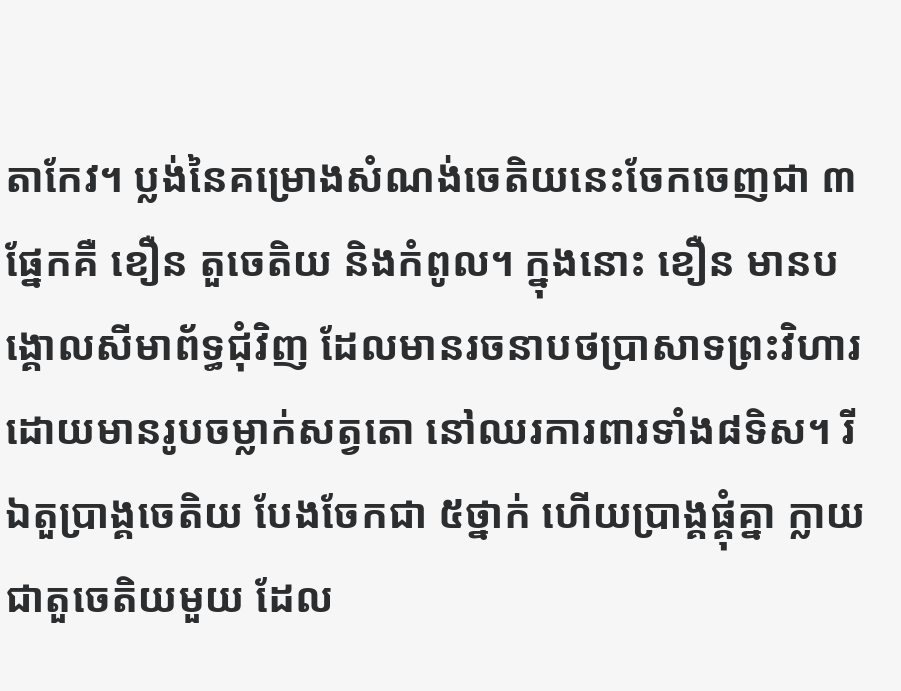តាកែវ។ ប្លង់នៃគម្រោងសំណង់ចេតិយនេះចែកចេញជា ៣ផ្នែកគឺ ខឿន តួចេតិយ និងកំពូល។ ក្នុងនោះ ខឿន មានបង្គោលសីមាព័ទ្ធជុំវិញ ដែលមានរចនាបថប្រាសាទព្រះវិហារ ដោយមានរូបចម្លាក់សត្វតោ នៅឈរការពារទាំង៨ទិស។ រីឯតួប្រាង្គចេតិយ បែងចែកជា ៥ថ្នាក់ ហើយប្រាង្គផ្គុំគ្នា ក្លាយជាតួចេតិយមួយ ដែល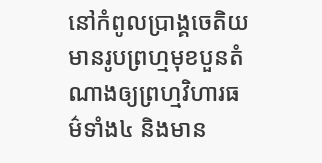នៅកំពូលប្រាង្គចេតិយមានរូបព្រហ្មមុខបួនតំណាងឲ្យព្រហ្មវិហារធម៌ទាំង៤ និងមាន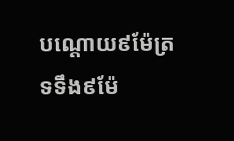បណ្ដោយ៩ម៉ែត្រ ទទឹង៩ម៉ែ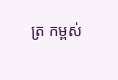ត្រ កម្ពស់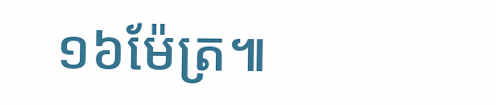១៦ម៉ែត្រ៕